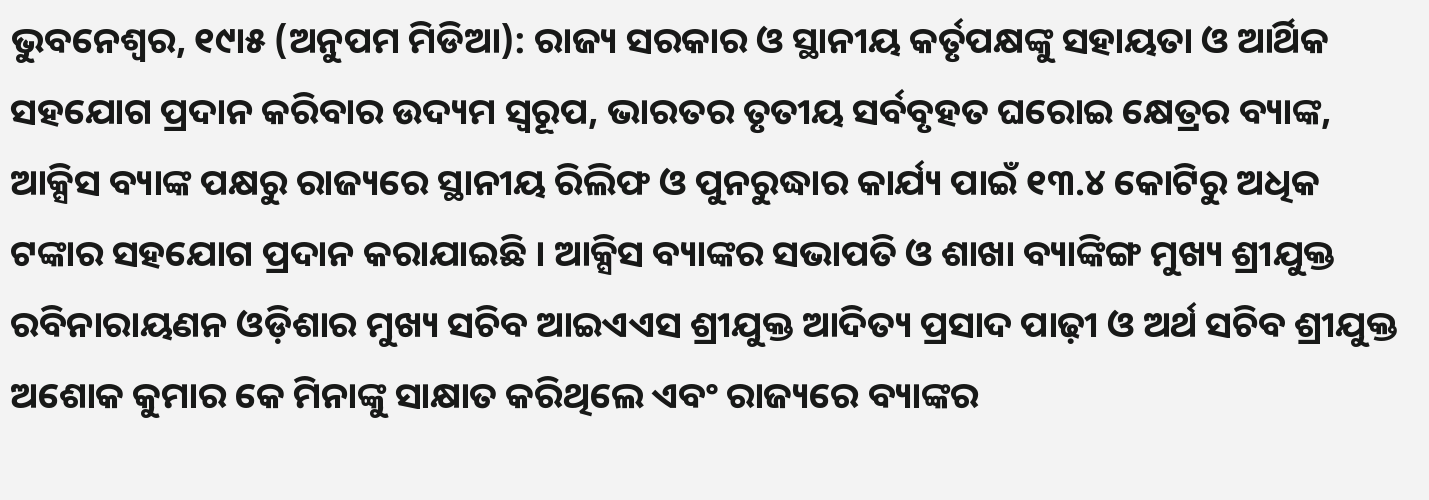ଭୁବନେଶ୍ୱର, ୧୯ା୫ (ଅନୁପମ ମିଡିଆ): ରାଜ୍ୟ ସରକାର ଓ ସ୍ଥାନୀୟ କର୍ତୃପକ୍ଷଙ୍କୁ ସହାୟତା ଓ ଆର୍ଥିକ ସହଯୋଗ ପ୍ରଦାନ କରିବାର ଉଦ୍ୟମ ସ୍ୱରୂପ, ଭାରତର ତୃତୀୟ ସର୍ବବୃହତ ଘରୋଇ କ୍ଷେତ୍ରର ବ୍ୟାଙ୍କ, ଆକ୍ସିସ ବ୍ୟାଙ୍କ ପକ୍ଷରୁ ରାଜ୍ୟରେ ସ୍ଥାନୀୟ ରିଲିଫ ଓ ପୁନରୁଦ୍ଧାର କାର୍ଯ୍ୟ ପାଇଁ ୧୩.୪ କୋଟିରୁ ଅଧିକ ଟଙ୍କାର ସହଯୋଗ ପ୍ରଦାନ କରାଯାଇଛି । ଆକ୍ସିସ ବ୍ୟାଙ୍କର ସଭାପତି ଓ ଶାଖା ବ୍ୟାଙ୍କିଙ୍ଗ ମୁଖ୍ୟ ଶ୍ରୀଯୁକ୍ତ ରବିନାରାୟଣନ ଓଡ଼ିଶାର ମୁଖ୍ୟ ସଚିବ ଆଇଏଏସ ଶ୍ରୀଯୁକ୍ତ ଆଦିତ୍ୟ ପ୍ରସାଦ ପାଢ଼ୀ ଓ ଅର୍ଥ ସଚିବ ଶ୍ରୀଯୁକ୍ତ ଅଶୋକ କୁମାର କେ ମିନାଙ୍କୁ ସାକ୍ଷାତ କରିଥିଲେ ଏବଂ ରାଜ୍ୟରେ ବ୍ୟାଙ୍କର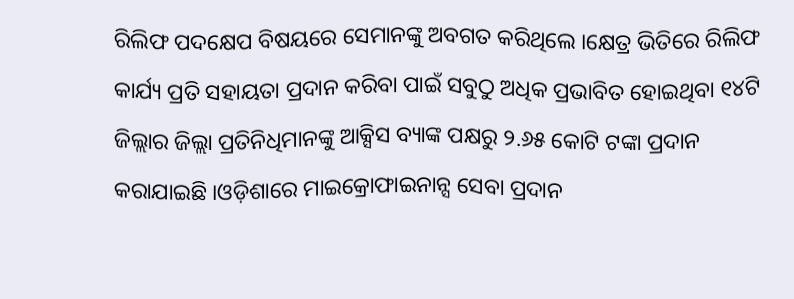ରିଲିଫ ପଦକ୍ଷେପ ବିଷୟରେ ସେମାନଙ୍କୁ ଅବଗତ କରିଥିଲେ ।କ୍ଷେତ୍ର ଭିତିରେ ରିଲିଫ କାର୍ଯ୍ୟ ପ୍ରତି ସହାୟତା ପ୍ରଦାନ କରିବା ପାଇଁ ସବୁଠୁ ଅଧିକ ପ୍ରଭାବିତ ହୋଇଥିବା ୧୪ଟି ଜିଲ୍ଲାର ଜିଲ୍ଲା ପ୍ରତିନିଧିମାନଙ୍କୁ ଆକ୍ସିସ ବ୍ୟାଙ୍କ ପକ୍ଷରୁ ୨.୬୫ କୋଟି ଟଙ୍କା ପ୍ରଦାନ କରାଯାଇଛି ।ଓଡ଼ିଶାରେ ମାଇକ୍ରୋଫାଇନାନ୍ସ ସେବା ପ୍ରଦାନ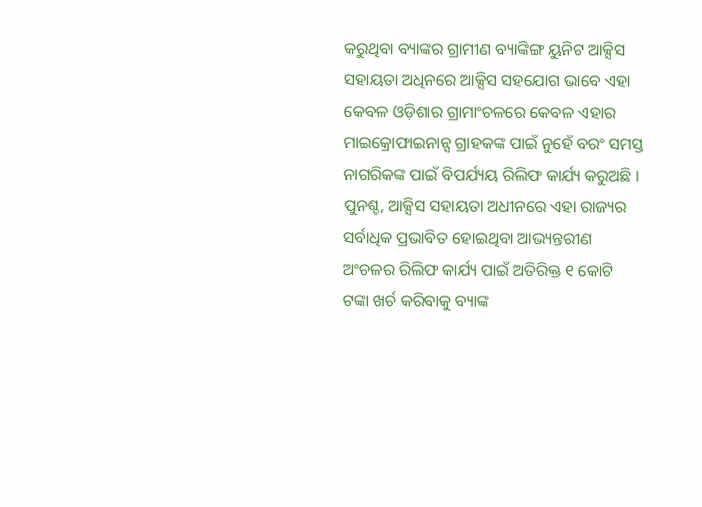କରୁଥିବା ବ୍ୟାଙ୍କର ଗ୍ରାମୀଣ ବ୍ୟାଙ୍କିଙ୍ଗ ୟୁନିଟ ଆକ୍ସିସ ସହାୟତା ଅଧିନରେ ଆକ୍ସିସ ସହଯୋଗ ଭାବେ ଏହା କେବଳ ଓଡ଼ିଶାର ଗ୍ରାମାଂଚଳରେ କେବଳ ଏହାର ମାଇକ୍ରୋଫାଇନାନ୍ସ ଗ୍ରାହକଙ୍କ ପାଇଁ ନୁହେଁ ବରଂ ସମସ୍ତ ନାଗରିକଙ୍କ ପାଇଁ ବିପର୍ଯ୍ୟୟ ରିଲିଫ କାର୍ଯ୍ୟ କରୁଅଛି । ପୁନଶ୍ଚ, ଆକ୍ସିସ ସହାୟତା ଅଧୀନରେ ଏହା ରାଜ୍ୟର ସର୍ବାଧିକ ପ୍ରଭାବିତ ହୋଇଥିବା ଆଭ୍ୟନ୍ତରୀଣ ଅଂଚଳର ରିଲିଫ କାର୍ଯ୍ୟ ପାଇଁ ଅତିରିକ୍ତ ୧ କୋଟି ଟଙ୍କା ଖର୍ଚ କରିବାକୁ ବ୍ୟାଙ୍କ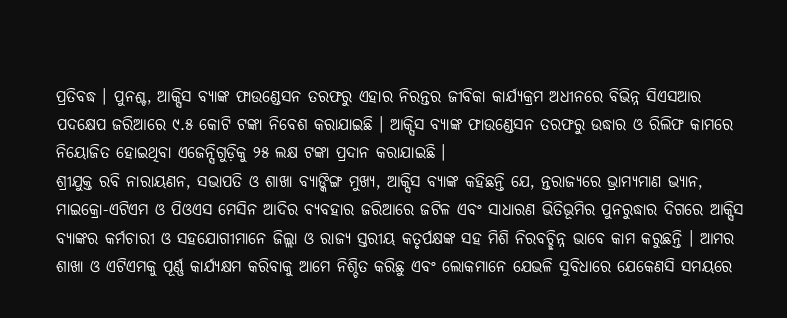ପ୍ରତିବଦ୍ଧ । ପୁନଶ୍ଚ, ଆକ୍ସିସ ବ୍ୟାଙ୍କ ଫାଉଣ୍ଡେସନ ତରଫରୁ ଏହାର ନିରନ୍ତର ଜୀବିକା କାର୍ଯ୍ୟକ୍ରମ ଅଧୀନରେ ବିଭିନ୍ନ ସିଏସଆର ପଦକ୍ଷେପ ଜରିଆରେ ୯.୫ କୋଟି ଟଙ୍କା ନିବେଶ କରାଯାଇଛି । ଆକ୍ସିସ ବ୍ୟାଙ୍କ ଫାଉଣ୍ଡେସନ ତରଫରୁ ଉଦ୍ଧାର ଓ ରିଲିଫ କାମରେ ନିୟୋଜିତ ହୋଇଥିବା ଏଜେନ୍ସିଗୁଡ଼ିକୁ ୨୫ ଲକ୍ଷ ଟଙ୍କା ପ୍ରଦାନ କରାଯାଇଛି ।
ଶ୍ରୀଯୁକ୍ତ ରବି ନାରାୟଣନ, ସଭାପତି ଓ ଶାଖା ବ୍ୟାଙ୍କିଙ୍ଗ ମୁଖ୍ୟ, ଆକ୍ସିସ ବ୍ୟାଙ୍କ କହିଛନ୍ତି ଯେ, ନ୍ତରାଜ୍ୟରେ ଭ୍ରାମ୍ୟମାଣ ଭ୍ୟାନ, ମାଇକ୍ରୋ-ଏଟିଏମ ଓ ପିଓଏସ ମେସିନ ଆଦିର ବ୍ୟବହାର ଜରିଆରେ ଜଟିଳ ଏବଂ ସାଧାରଣ ଭିତିଭୂମିର ପୁନରୁଦ୍ଧାର ଦିଗରେ ଆକ୍ସିସ ବ୍ୟାଙ୍କର କର୍ମଚାରୀ ଓ ସହଯୋଗୀମାନେ ଜିଲ୍ଲା ଓ ରାଜ୍ୟ ସ୍ତରୀୟ କତୃର୍ପକ୍ଷଙ୍କ ସହ ମିଶି ନିରବଚ୍ଛିନ୍ନ ଭାବେ କାମ କରୁଛନ୍ତି । ଆମର ଶାଖା ଓ ଏଟିଏମକୁ ପୂର୍ଣ୍ଣ କାର୍ଯ୍ୟକ୍ଷମ କରିବାକୁ ଆମେ ନିଶ୍ଚିତ କରିଛୁ ଏବଂ ଲୋକମାନେ ଯେଭଳି ସୁବିଧାରେ ଯେକେଣସି ସମୟରେ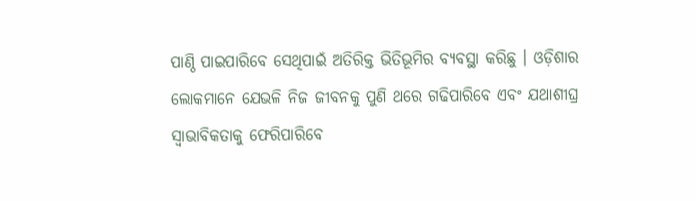ପାଣ୍ଠି ପାଇପାରିବେ ସେଥିପାଇଁ ଅତିରିକ୍ତ ଭିତିଭୂମିର ବ୍ୟବସ୍ଥା କରିଛୁ । ଓଡ଼ିଶାର ଲୋକମାନେ ଯେଭଳି ନିଜ ଜୀବନକୁ ପୁଣି ଥରେ ଗଢିପାରିବେ ଏବଂ ଯଥାଶୀଘ୍ର ସ୍ୱାଭାବିକତାକୁ ଫେରିପାରିବେ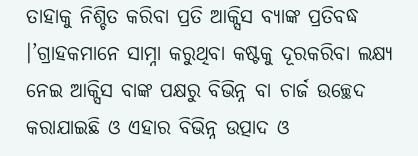ତାହାକୁ ନିଶ୍ଚିତ କରିବା ପ୍ରତି ଆକ୍ସିସ ବ୍ୟାଙ୍କ ପ୍ରତିବଦ୍ଧ ।’ଗ୍ରାହକମାନେ ସାମ୍ନା କରୁଥିବା କଷ୍ଟକୁ ଦୂରକରିବା ଲକ୍ଷ୍ୟ ନେଇ ଆକ୍ସିସ ବାଙ୍କ ପକ୍ଷରୁ ବିଭିନ୍ନ ବା ଚାର୍ଜ ଉଚ୍ଛେଦ କରାଯାଇଛି ଓ ଏହାର ବିଭିନ୍ନ ଉତ୍ପାଦ ଓ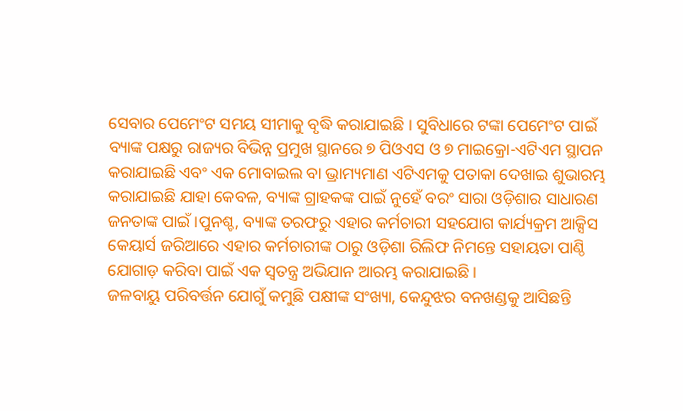ସେବାର ପେମେଂଟ ସମୟ ସୀମାକୁ ବୃଦ୍ଧି କରାଯାଇଛି । ସୁବିଧାରେ ଟଙ୍କା ପେମେଂଟ ପାଇଁ ବ୍ୟାଙ୍କ ପକ୍ଷରୁ ରାଜ୍ୟର ବିଭିନ୍ନ ପ୍ରମୁଖ ସ୍ଥାନରେ ୭ ପିଓଏସ ଓ ୭ ମାଇକ୍ରୋ-ଏଟିଏମ ସ୍ଥାପନ କରାଯାଇଛି ଏବଂ ଏକ ମୋବାଇଲ ବା ଭ୍ରାମ୍ୟମାଣ ଏଟିଏମକୁ ପତାକା ଦେଖାଇ ଶୁଭାରମ୍ଭ କରାଯାଇଛି ଯାହା କେବଳ, ବ୍ୟାଙ୍କ ଗ୍ରାହକଙ୍କ ପାଇଁ ନୁହେଁ ବରଂ ସାରା ଓଡ଼ିଶାର ସାଧାରଣ ଜନତାଙ୍କ ପାଇଁ ।ପୁନଶ୍ଚ, ବ୍ୟାଙ୍କ ତରଫରୁ ଏହାର କର୍ମଚାରୀ ସହଯୋଗ କାର୍ଯ୍ୟକ୍ରମ ଆକ୍ସିସ କେୟାର୍ସ ଜରିଆରେ ଏହାର କର୍ମଚାରୀଙ୍କ ଠାରୁ ଓଡ଼ିଶା ରିଲିଫ ନିମନ୍ତେ ସହାୟତା ପାଣ୍ଠି ଯୋଗାଡ଼ କରିବା ପାଇଁ ଏକ ସ୍ୱତନ୍ତ୍ର ଅଭିଯାନ ଆରମ୍ଭ କରାଯାଇଛି ।
ଜଳବାୟୁ ପରିବର୍ତ୍ତନ ଯୋଗୁଁ କମୁଛି ପକ୍ଷୀଙ୍କ ସଂଖ୍ୟା, କେନ୍ଦୁଝର ବନଖଣ୍ଡକୁ ଆସିଛନ୍ତି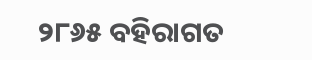୨୮୬୫ ବହିରାଗତ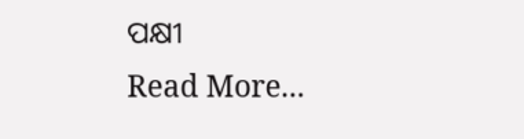ପକ୍ଷୀ
Read More...